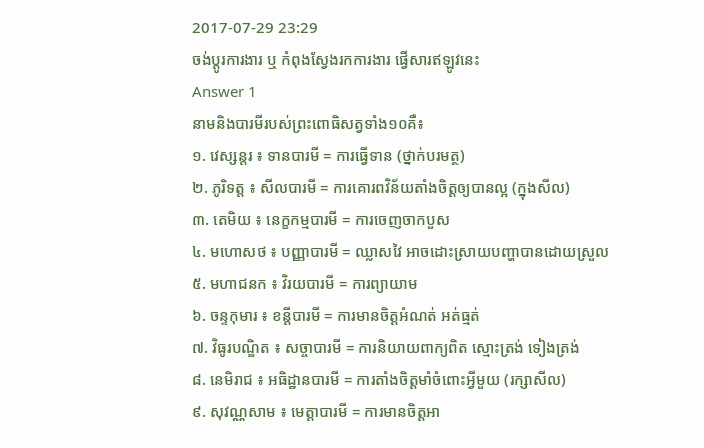2017-07-29 23:29
ចង់ប្តូរការងារ ឬ កំពុងស្វែងរកការងារ ផ្វើសារឥឡូវនេះ
Answer 1
នាមនិងបារមីរបស់ព្រះពោធិសត្វទាំង១០គឺ៖
១. វេស្សន្តរ ៖ ទានបារមី = ការធ្វើទាន (ថ្នាក់បរមត្ថ)
២. ភូរិទត្ត ៖ សីលបារមី = ការគោរពវិន័យតាំងចិត្តឲ្យបានល្អ (ក្នុងសីល)
៣. តេមិយ ៖ នេក្ខកម្មបារមី = ការចេញចាកបួស
៤. មហោសថ ៖ បញ្ញាបារមី = ឈ្លាសវៃ អាចដោះស្រាយបញ្ហាបានដោយស្រួល
៥. មហាជនក ៖ វិរយបារមី = ការព្យាយាម
៦. ចន្ទកុមារ ៖ ខន្តីបារមី = ការមានចិត្តអំណត់ អត់ធ្មត់
៧. វិធូរបណ្ឌិត ៖ សច្ចាបារមី = ការនិយាយពាក្យពិត ស្មោះត្រង់ ទៀងត្រង់
៨. នេមិរាជ ៖ អធិដ្ឋានបារមី = ការតាំងចិត្តមាំចំពោះអ្វីមួយ (រក្សាសីល)
៩. សុវណ្ណសាម ៖ មេត្តាបារមី = ការមានចិត្តអា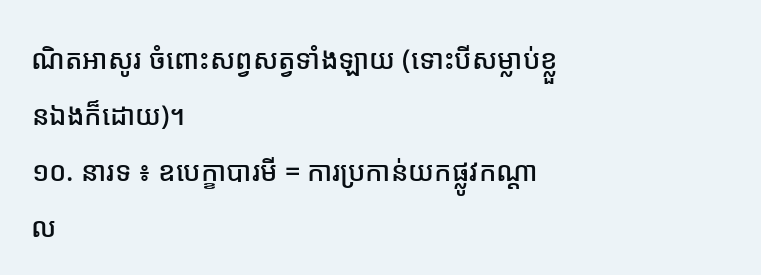ណិតអាសូរ ចំពោះសព្វសត្វទាំងឡាយ (ទោះបីសម្លាប់ខ្លួនឯងក៏ដោយ)។
១០. នារទ ៖ ឧបេក្ខាបារមី = ការប្រកាន់យកផ្លូវកណ្តាល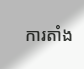ការតាំង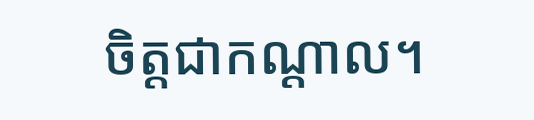ចិត្តជាកណ្តាល។